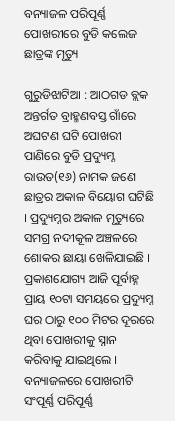ବନ୍ୟାଜଳ ପରିପୂର୍ଣ୍ଣ ପୋଖରୀରେ ବୁଡି କଲେଜ ଛାତ୍ରଙ୍କ ମୃତ୍ୟୁ

ଗୁରୁଡିଝାଟିଆ : ଆଠଗଡ ବ୍ଲକ ଅନ୍ତର୍ଗତ ବ୍ରାହ୍ମଣବସ୍ତ ଗାଁରେ ଅଘଟଣ ଘଟି ପୋଖରୀ ପାଣିରେ ବୁଡି ପ୍ରଦ୍ୟୁମ୍ନ ରାଉତ(୧୬) ନାମକ ଜଣେ ଛାତ୍ରର ଅକାଳ ବିୟୋଗ ଘଟିଛି । ପ୍ରଦ୍ୟୁମ୍ନର ଅକାଳ ମୃତ୍ୟୁରେ ସମଗ୍ର ନଦୀକୂଳ ଅଞ୍ଚଳରେ ଶୋକର ଛାୟା ଖେଳିଯାଇଛି । ପ୍ରକାଶଯୋଗ୍ୟ ଆଜି ପୂର୍ବାହ୍ନ ପ୍ରାୟ ୧୦ଟା ସମୟରେ ପ୍ରଦ୍ୟୁମ୍ନ ଘର ଠାରୁ ୧୦୦ ମିଟର ଦୂରରେ ଥିବା ପୋଖରୀକୁ ସ୍ନାନ କରିବାକୁ ଯାଇଥିଲେ । ବନ୍ୟାଜଳରେ ପୋଖରୀଟି ସଂପୂର୍ଣ୍ଣ ପରିପୂର୍ଣ୍ଣ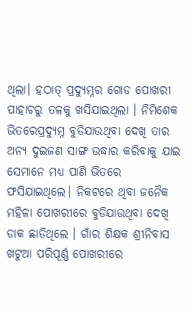ଥିଲା। ହଠାତ୍ ପ୍ରଦ୍ୟୁମ୍ନର ଗୋଡ ପୋଖରୀ ପାହାଚରୁ ତଳକୁ ଖସିଯାଇଥିଲା । ନିମିଶେକ ଭିତରେପ୍ରଦ୍ୟୁମ୍ନ ବୁଡିଯାଉଥିବା ଦେଖି ତାର ଅନ୍ୟ ଦୁଇଜଣ ସାଙ୍ଗ ଉଦ୍ଧାର କରିବାକୁ ଯାଇ ସେମାନେ ମଧ୍ୟ ପାଣି ଭିତରେ ଫସିଯାଇଥିଲେ। ନିକଟରେ ଥିବା ଜନୈକ ମହିଳା ପୋଖରୀରେ ବୁଡିଯାଉଥିବା ଦେଖି ଡାକ ଛାଡିଥିଲେ । ଗାଁର ଶିକ୍ଷକ ଶ୍ରୀନିବାସ ଖଟୁଆ ପରିପୂର୍ଣ୍ଣ ପୋଖରୀରେ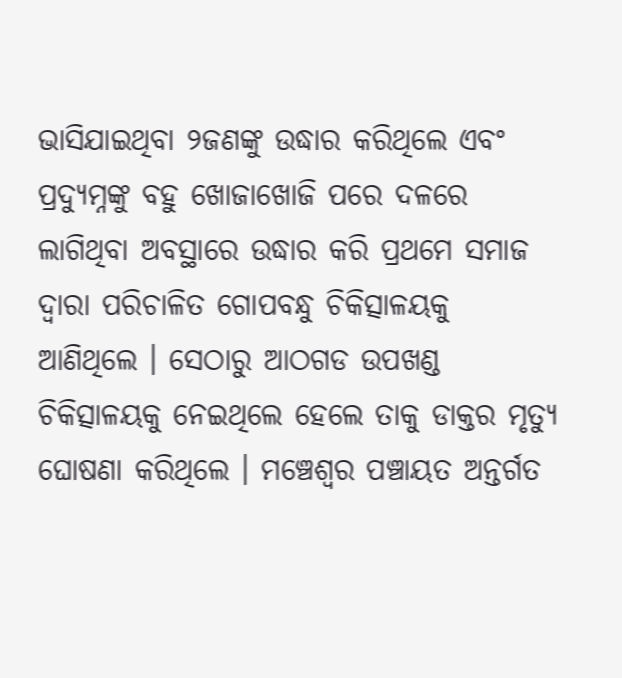ଭାସିଯାଇଥିବା ୨ଜଣଙ୍କୁ ଉଦ୍ଧାର କରିଥିଲେ ଏବଂ ପ୍ରଦ୍ୟୁମ୍ନଙ୍କୁ ବହୁ ଖୋଜାଖୋଜି ପରେ ଦଳରେ ଲାଗିଥିବା ଅବସ୍ଥାରେ ଉଦ୍ଧାର କରି ପ୍ରଥମେ ସମାଜ ଦ୍ୱାରା ପରିଚାଳିତ ଗୋପବନ୍ଧୁ ଚିକିତ୍ସାଳୟକୁ ଆଣିଥିଲେ । ସେଠାରୁ ଆଠଗଡ ଉପଖଣ୍ଡ ଚିକିତ୍ସାଳୟକୁ ନେଇଥିଲେ ହେଲେ ତାକୁ ଡାକ୍ତର ମୃତ୍ୟୁ ଘୋଷଣା କରିଥିଲେ । ମଞ୍ଚେଶ୍ୱର ପଞ୍ଚାୟତ ଅନ୍ତର୍ଗତ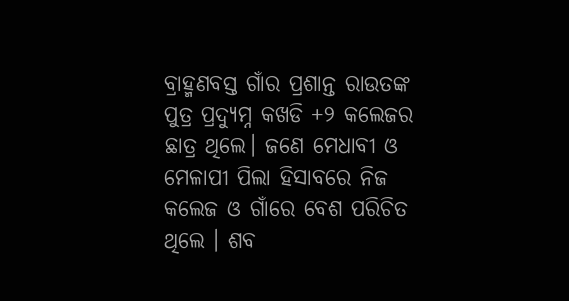ବ୍ରାହ୍ମଣବସ୍ତ ଗାଁର ପ୍ରଶାନ୍ତ ରାଉତଙ୍କ ପୁତ୍ର ପ୍ରଦ୍ୟୁମ୍ନ କଖଡି +୨ କଲେଜର ଛାତ୍ର ଥିଲେ। ଜଣେ ମେଧାବୀ ଓ ମେଳାପୀ ପିଲା ହିସାବରେ ନିଜ କଲେଜ ଓ ଗାଁରେ ବେଶ ପରିଚିତ ଥିଲେ । ଶବ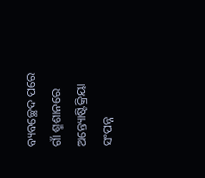ବ୍ୟବଚ୍ଛେଦ ପରେ ଗାଁ ଶ୍ମଶାନରେ ଅନ୍ତ୍ୟୋଷ୍ଟିକ୍ରିୟା ସଂପନ୍ନ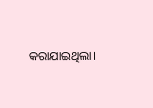କରାଯାଇଥିଲା।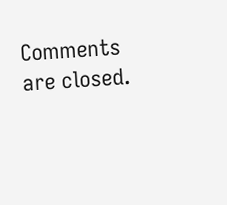Comments are closed.